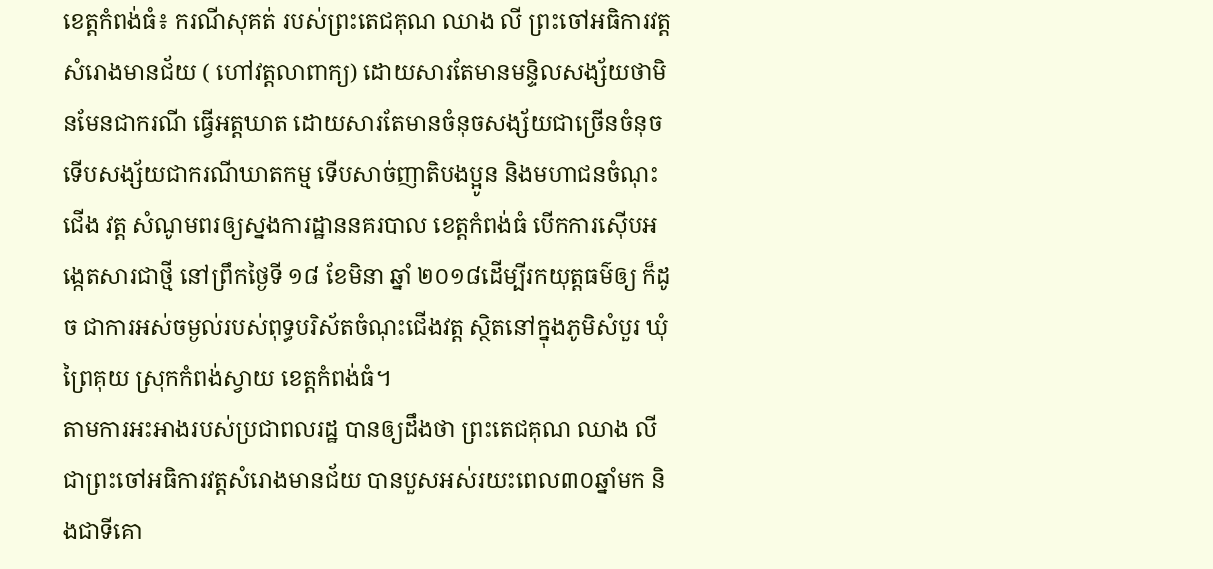ខេត្តកំពង់ធំ៖ ករណីសុគត់ របស់ព្រះតេជគុណ ឈាង លី ព្រះចៅអធិការវត្តសំរោងមានជ័យ ( ហៅវត្តលាពាក្យ) ដោយសារតែមានមន្ទិលសង្ស័យថាមិនមែនជាករណី ធ្វើអត្តឃាត ដោយសារតែមានចំនុចសង្ស័យជាច្រើនចំនុច ទើបសង្ស័យជាករណីឃាតកម្ម ទើបសាច់ញាតិបងប្អូន និងមហាជនចំណុះជើង វត្ត សំណូមពរឲ្យស្នងការដ្ឋាននគរបាល ខេត្តកំពង់ធំ បើកការស៊ើបអង្កេតសារជាថ្មី នៅព្រឹកថ្ងៃទី ១៨ ខែមិនា ឆ្នាំ ២០១៨ដើម្បីរកយុត្តធម៌ឲ្យ ក៏ដូច ជាការអស់ចម្ងល់របស់ពុទ្ធបរិស័តចំណុះជើងវត្ត ស្ថិតនៅក្នុងភូមិសំបួរ ឃុំព្រៃគុយ ស្រុកកំពង់ស្វាយ ខេត្តកំពង់ធំ។
តាមការអះអាងរបស់ប្រជាពលរដ្ឋ បានឲ្យដឹងថា ព្រះតេជគុណ ឈាង លី ជាព្រះចៅអធិការវត្តសំរោងមានជ័យ បានបួសអស់រយះពេល៣០ឆ្នាំមក និងជាទីគោ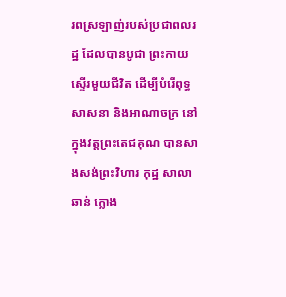រពស្រឡាញ់របស់ប្រជាពលរដ្ឋ ដែលបានបូជា ព្រះកាយស្ទើរមួយជីវិត ដើម្បីបំរើពុទ្ធសាសនា និងអាណាចក្រ នៅក្នុងវត្តព្រះតេជគុណ បានសាងសង់ព្រះវិហារ កុដ្ឋ សាលាឆាន់ ក្លោង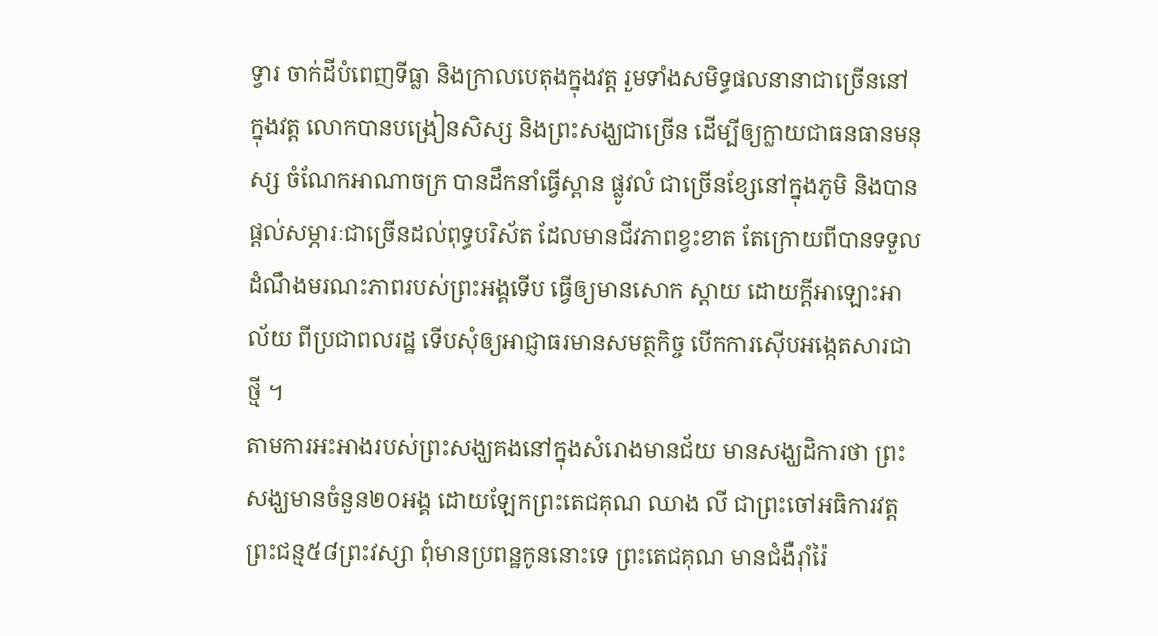ទ្វារ ចាក់ដីបំពេញទីធ្លា និងក្រាលបេតុងក្នុងវត្ត រួមទាំងសមិទ្ធផលនានាជាច្រើននៅក្នុងវត្ត លោកបានបង្រៀនសិស្ស និងព្រះសង្ឃជាច្រើន ដើម្បីឲ្យក្លាយជាធនធានមនុស្ស ចំណែកអាណាចក្រ បានដឹកនាំធ្វើស្ពាន ផ្លូវលំ ជាច្រើនខ្សែនៅក្នុងភូមិ និងបានផ្តល់សម្ភារៈជាច្រើនដល់ពុទ្ធបរិស័ត ដែលមានជីវភាពខ្វះខាត តែក្រោយពីបានទទួលដំណឹងមរណះភាពរបស់ព្រះអង្គទើប ធ្វើឲ្យមានសោក ស្តាយ ដោយក្តីអាឡោះអាល័យ ពីប្រជាពលរដ្ឋ ទើបសុំឲ្យអាជ្ញាធរមានសមត្ថកិច្ច បើកការស៊ើបអង្កេតសារជាថ្មី ។
តាមការអះអាងរបស់ព្រះសង្ឃគងនៅក្នុងសំរោងមានជ័យ មានសង្ឃដិការថា ព្រះសង្ឃមានចំនួន២០អង្គ ដោយឡែកព្រះតេជគុណ ឈាង លី ជាព្រះចៅអធិការវត្ត ព្រះជន្ម៥៨ព្រះវស្សា ពុំមានប្រពន្ឋកូននោះទេ ព្រះតេជគុណ មានជំងឺរ៉ាំរ៉ៃ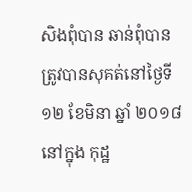សិងពុំបាន ឆាន់ពុំបាន ត្រូវបានសុគត់នៅថ្ងៃទី១២ ខែមិនា ឆ្នាំ ២០១៨ នៅក្នុង កុដ្ឋ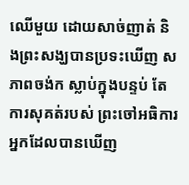ឈើមួយ ដោយសាច់ញាត់ និងព្រះសង្ឃបានប្រទះឃើញ សភាពចង់ក ស្លាប់ក្នុងបន្ទប់ តែការសុគត់របស់ ព្រះចៅអធិការ អ្នកដែលបានឃើញ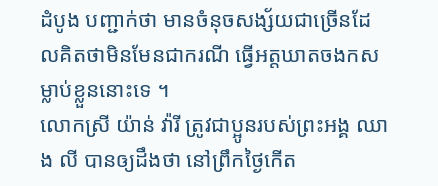ដំបូង បញ្ជាក់ថា មានចំនុចសង្ស័យជាច្រើនដែលគិតថាមិនមែនជាករណី ធ្វើអត្តឃាតចងកសម្លាប់ខ្លួននោះទេ ។
លោកស្រី យ៉ាន់ វ៉ារី ត្រូវជាប្អូនរបស់ព្រះអង្គ ឈាង លី បានឲ្យដឹងថា នៅព្រឹកថ្ងៃកើត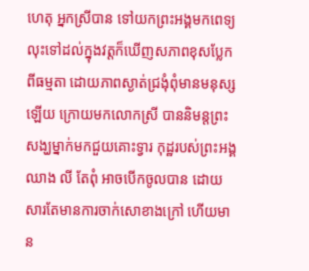ហេតុ អ្នកស្រីបាន ទៅយកព្រះអង្គមកពេទ្យ លុះទៅដល់ក្នុងវត្តក៏ឃើញសភាពខុសប្លែកពីធម្មតា ដោយភាពស្ងាត់ជ្រងុំពុំមានមនុស្សឡើយ ក្រោយមកលោកស្រី បាននិមន្តព្រះសង្ឃម្នាក់មកជួយគោះទ្វារ កុដ្ឋរបស់ព្រះអង្គឈាង លី តែពុំ អាចបើកចូលបាន ដោយសារតែមានការចាក់សោខាងក្រៅ ហើយមាន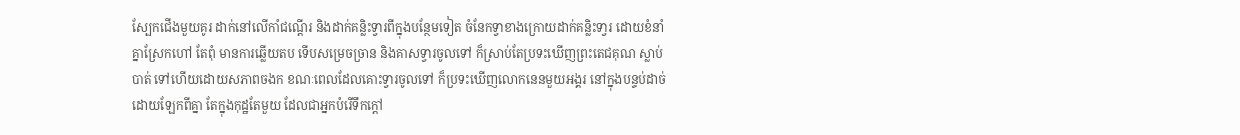ស្បែកជើងមួយគូរ ដាក់នៅលើកាំជណ្តើរ និងដាក់គន្លិះទ្វារពីក្នុងបន្ថែមទៀត ចំនែកទ្វាខាងក្រោយដាក់គន្លិះទា្វរ ដោយខំនាំគ្នាស្រែកហៅ តែពុំ មានការឆ្លើយតប ទើបសម្រេចច្រាន និងគាសទ្វារចូលទៅ ក៏ស្រាប់តែប្រទះឃើញព្រះតេជគុណ ស្លាប់បាត់ ទៅហើយដោយសភាពចងក ខណៈពេលដែលគោះទ្វារចូលទៅ ក៏ប្រទះឃើញលោកនេនមួយអង្គរ នៅក្នុងបន្ទប់ដាច់ដោយឡែកពីគ្នា តែក្នុងកុដ្ឋតែមួយ ដែលជាអ្នកបំរើទឹកក្តៅ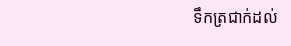ទឹកត្រជាក់ដល់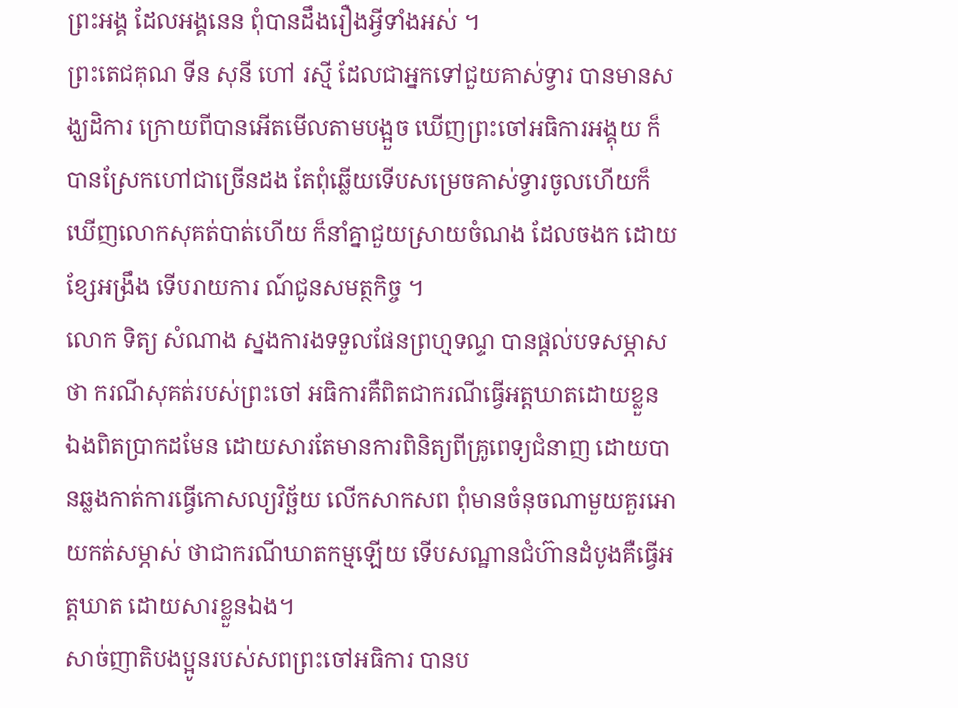ព្រះអង្គ ដែលអង្គនេន ពុំបានដឹងរឿងអ្វីទាំងអស់ ។
ព្រះតេជគុណ ទីន សុនី ហៅ រស្មី ដែលជាអ្នកទៅជួយគាស់ទ្វារ បានមានសង្ឃដិការ ក្រោយពីបានអើតមើលតាមបង្អួច ឃើញព្រះចៅអធិការអង្គុយ ក៏បានស្រែកហៅជាច្រើនដង តែពុំឆ្លើយទើបសម្រេចគាស់ទ្វារចូលហើយក៏ឃើញលោកសុគត់បាត់ហើយ ក៏នាំគ្នាជួយស្រាយចំណង ដែលចងក ដោយខ្សែអង្រឹង ទើបរាយការ ណ៍ជូនសមត្ថកិច្ច ។
លោក ទិត្យ សំណាង ស្នងការងទទួលផែនព្រហ្មទណ្ទ បានផ្តល់បទសម្ភាសថា ករណីសុគត់របស់ព្រះចៅ អធិការគឺពិតជាករណីធ្វើអត្តឃាតដោយខ្លួន ឯងពិតប្រាកដមែន ដោយសារតែមានការពិនិត្យពីគ្រូពេទ្យជំនាញ ដោយបានឆ្លងកាត់ការធ្វើកោសល្យវិច្ឆ័យ លើកសាកសព ពុំមានចំនុចណាមួយគួរអោយកត់សម្ភាស់ ថាជាករណីឃាតកម្មឡើយ ទើបសណ្ឋានជំហ៊ានដំបូងគឺធ្វើអត្តឃាត ដោយសារខ្លួនឯង។
សាច់ញាតិបងប្អូនរបស់សពព្រះចៅអធិការ បានប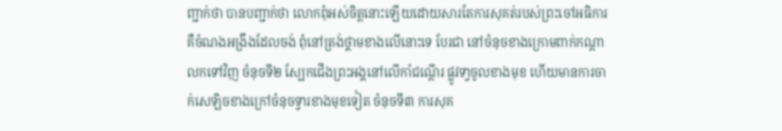ញ្ជាក់ថា បានបញ្ជាក់ថា លោកពុំអស់ចិត្តនោះឡើយដោយសារតែការសុគត់របស់ព្រះចៅអធិការ គឺចំណងអង្រឹងដែលចង់ ពុំនៅត្រង់ថ្គាមខាងលើនោះទេ បែរជា នៅចំនុចខាងក្រោមពាក់កណ្តាលកទៅវិញ ចំនុចទី២ ស្បែកជើងព្រះអង្គនៅលើកាំជណ្តើរ ផ្លូវទា្វចូលខាងមុខ ហើយមានការចាក់សេឡិចខាងក្រៅចំនុចទ្វារខាងមុខទៀត ចំនុចទី៣ ការសុគ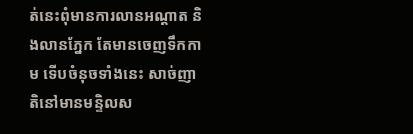ត់នេះពុំមានការលានអណ្តាត និងលានភ្នែក តែមានចេញទឹកកាម ទើបចំនុចទាំងនេះ សាច់ញាតិនៅមានមន្ទិលស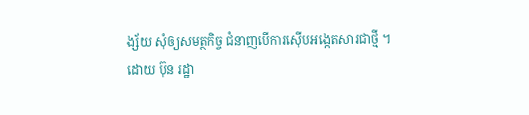ង្ស័យ សុំឲ្យសមត្ថកិច្ច ជំនាញបើការស៊ើបអង្កេតសារជាថ្មី ។
ដោយ ប៊ុន រដ្ឋា